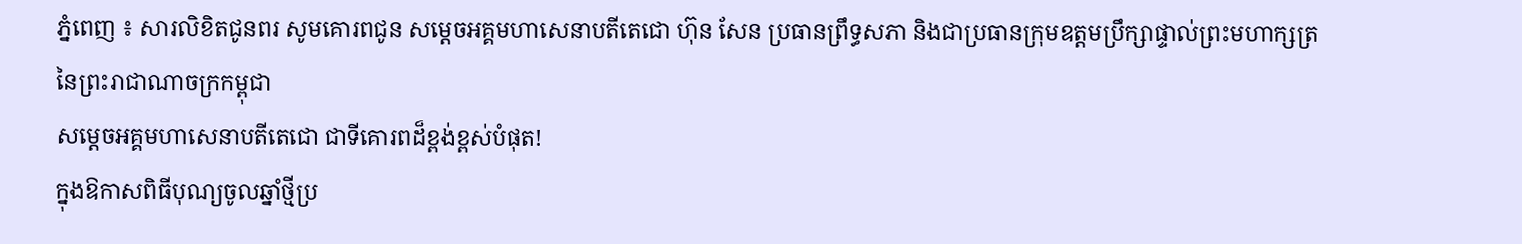ភ្នំពេញ ៖ សារលិខិតជូនពរ សូមគោរពជូន សម្តេចអគ្គមហាសេនាបតីតេជោ ហ៊ុន សែន ប្រធានព្រឹទ្ធសភា និងជាប្រធានក្រុមឧត្តមប្រឹក្សាផ្ទាល់ព្រះមហាក្សត្រ នៃព្រះរាជាណាចក្រកម្ពុជា
សម្តេចអគ្គមហាសេនាបតីតេជោ ជាទីគោរពដ៏ខ្ពង់ខ្ពស់បំផុត!
ក្នុងឱកាសពិធីបុណ្យចូលឆ្នាំថ្មីប្រ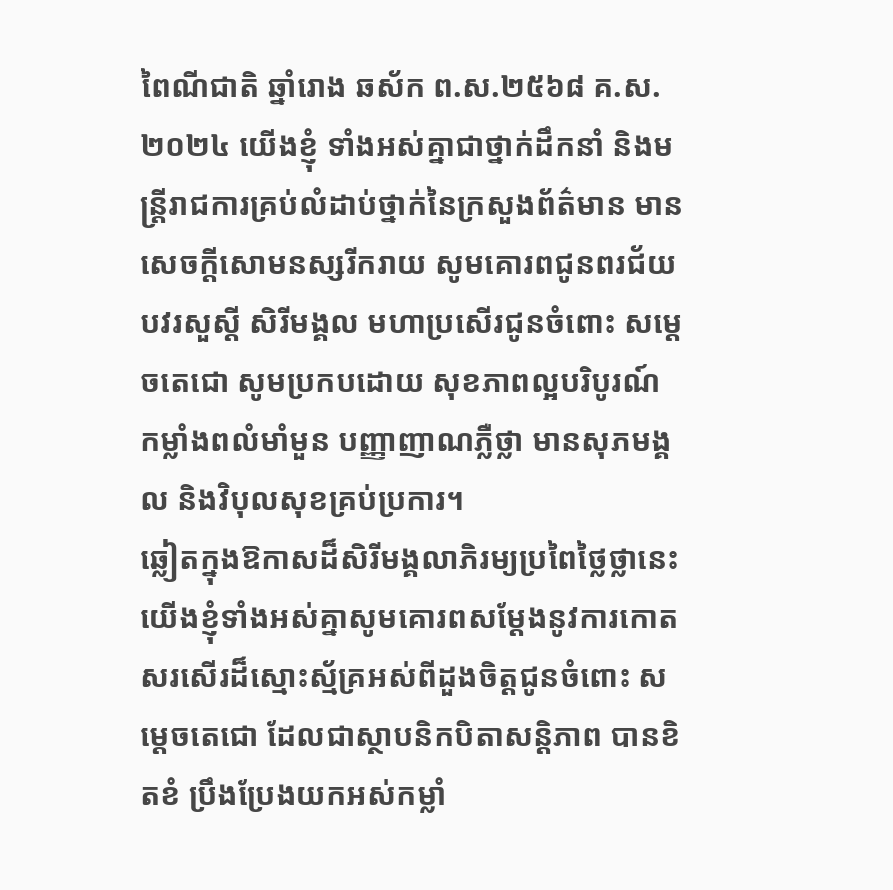ពៃណីជាតិ ឆ្នាំរោង ឆស័ក ព.ស.២៥៦៨ គ.ស.២០២៤ យើងខ្ញុំ ទាំងអស់គ្នាជាថ្នាក់ដឹកនាំ និងមន្ត្រីរាជការគ្រប់លំដាប់ថ្នាក់នៃក្រសួងព័ត៌មាន មានសេចក្តីសោមនស្សរីករាយ សូមគោរពជូនពរជ័យ បវរសួស្តី សិរីមង្គល មហាប្រសើរជូនចំពោះ សម្តេចតេជោ សូមប្រកបដោយ សុខភាពល្អបរិបូរណ៍ កម្លាំងពលំមាំមួន បញ្ញាញាណភ្លឺថ្លា មានសុភមង្គល និងវិបុលសុខគ្រប់ប្រការ។
ឆ្លៀតក្នុងឱកាសដ៏សិរីមង្គលាភិរម្យប្រពៃថ្លៃថ្លានេះ យើងខ្ញុំទាំងអស់គ្នាសូមគោរពសម្តែងនូវការកោត សរសើរដ៏ស្មោះស្ម័គ្រអស់ពីដួងចិត្តជូនចំពោះ សម្តេចតេជោ ដែលជាស្ថាបនិកបិតាសន្តិភាព បានខិតខំ ប្រឹងប្រែងយកអស់កម្លាំ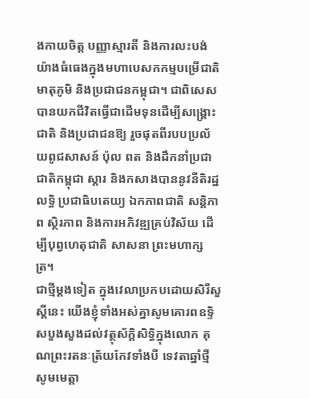ងកាយចិត្ត បញ្ញាស្មារតី និងការលះបង់យ៉ាងធំធេងក្នុងមហាបេសកកម្មបម្រើជាតិ មាតុភូមិ និងប្រជាជនកម្ពុជា។ ជាពិសេស បានយកជីវិតធ្វើជាដើមទុនដើម្បីសង្គ្រោះជាតិ និងប្រជាជនឱ្យ រួចផុតពីរបបប្រល័យពូជសាសន៍ ប៉ុល ពត និងដឹកនាំប្រជាជាតិកម្ពុជា ស្តារ និងកសាងបាននូវនីតិរដ្ឋ លទ្ធិ ប្រជាធិបតេយ្យ ឯកភាពជាតិ សន្តិភាព ស្ថិរភាព និងការអភិវឌ្ឍគ្រប់វិស័យ ដើម្បីបុព្វហេតុជាតិ សាសនា ព្រះមហាក្សត្រ។
ជាថ្មីម្តងទៀត ក្នុងវេលាប្រកបដោយសិរីសួស្តីនេះ យើងខ្ញុំទាំងអស់គ្នាសូមគោរពឧទ្ទិសបួងសួងដល់វត្ថុស័ក្តិសិទ្ធិក្នុងលោក គុណព្រះរតនៈត្រ័យកែវទាំងបី ទេវតាឆ្នាំថ្មី សូមមេត្តា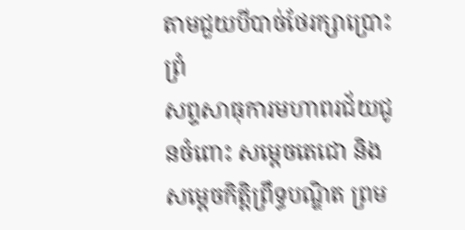តាមជួយបីបាច់ថែរក្សាប្រោះព្រំ
សព្ទសាធុការមហាពរជ័យជូនចំពោះ សម្តេចតេជោ និងសម្តេចកិត្តិព្រឹទ្ធបណ្ឌិត ព្រម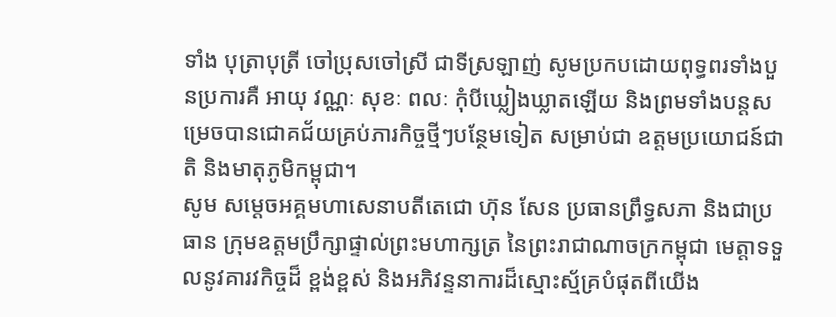ទាំង បុត្រាបុត្រី ចៅប្រុសចៅស្រី ជាទីស្រឡាញ់ សូមប្រកបដោយពុទ្ធពរទាំងបួនប្រការគឺ អាយុ វណ្ណៈ សុខៈ ពលៈ កុំបីឃ្លៀងឃ្លាតឡើយ និងព្រមទាំងបន្តសម្រេចបានជោគជ័យគ្រប់ភារកិច្ចថ្មីៗបន្ថែមទៀត សម្រាប់ជា ឧត្តមប្រយោជន៍ជាតិ និងមាតុភូមិកម្ពុជា។
សូម សម្តេចអគ្គមហាសេនាបតីតេជោ ហ៊ុន សែន ប្រធានព្រឹទ្ធសភា និងជាប្រធាន ក្រុមឧត្តមប្រឹក្សាផ្ទាល់ព្រះមហាក្សត្រ នៃព្រះរាជាណាចក្រកម្ពុជា មេត្តាទទួលនូវគារវកិច្ចដ៏ ខ្ពង់ខ្ពស់ និងអភិវន្ទនាការដ៏ស្មោះស្ម័គ្របំផុតពីយើង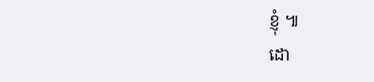ខ្ញុំ ៕
ដោ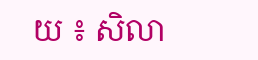យ ៖ សិលា